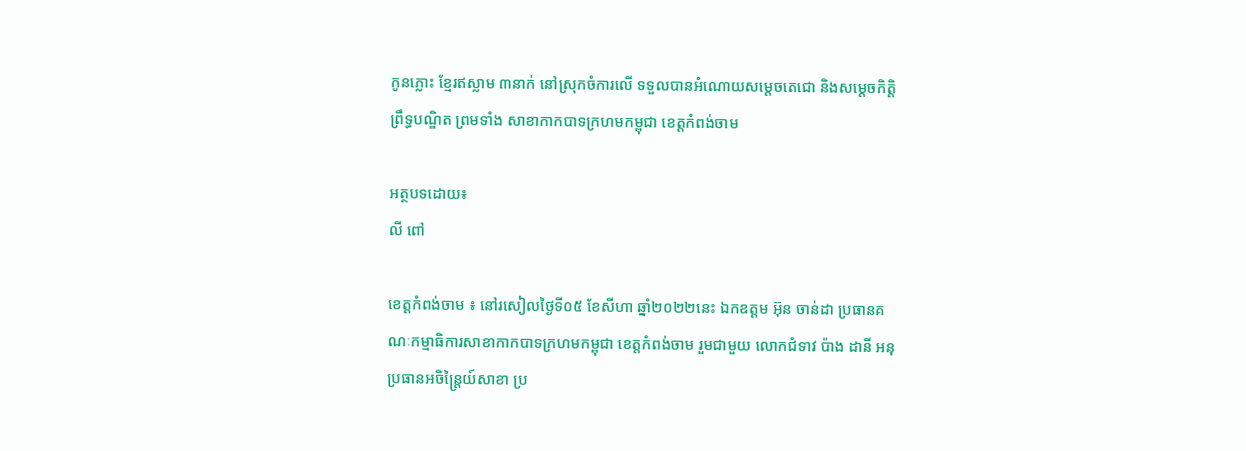កូនភ្លោះ ខ្មែរឥស្លាម ៣នាក់ នៅស្រុកចំការលើ ទទួលបានអំណោយសម្តេចតេជោ និងសម្តេចកិត្តិព្រឹទ្ធបណ្ឌិត ព្រមទាំង សាខាកាកបាទក្រហមកម្ពុជា ខេត្តកំពង់ចាម

អត្ថបទដោយ៖
លី ពៅ

ខេត្តកំពង់ចាម ៖ នៅរសៀលថ្ងៃទី០៥ ខែសីហា ឆ្នាំ២០២២នេះ ឯកឧត្តម អ៊ុន ចាន់ដា ប្រធានគណៈកម្មាធិការសាខាកាកបាទក្រហមកម្ពុជា ខេត្តកំពង់ចាម រួមជាមួយ លោកជំទាវ ប៉ាង ដានី អនុប្រធានអចិន្ត្រៃយ៍សាខា ប្រ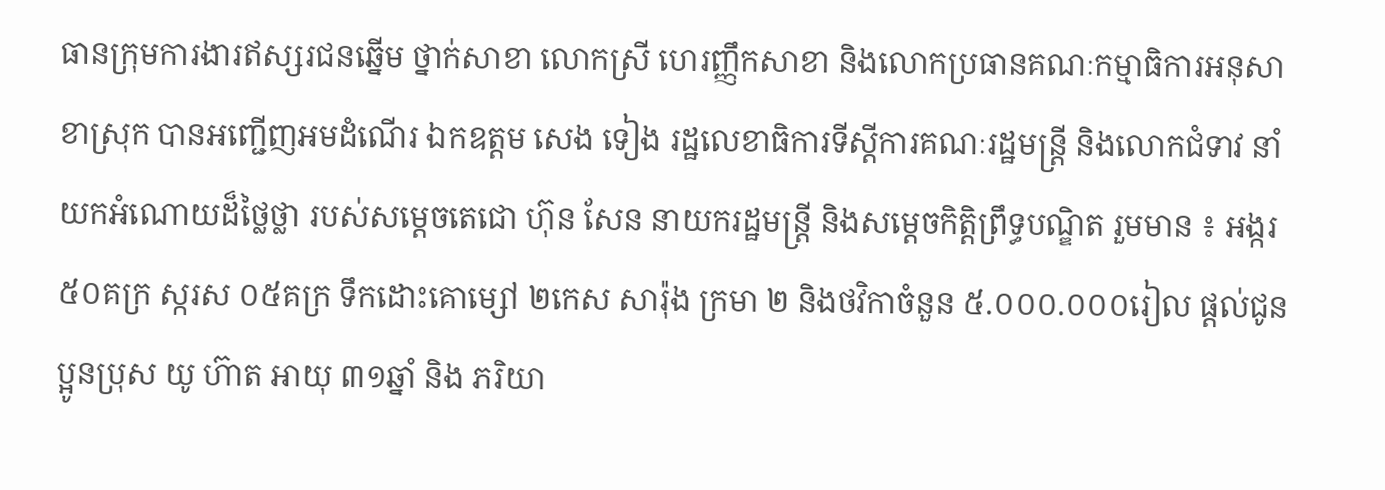ធានក្រុមការងារឥស្សរជនឆ្នើម ថ្នាក់សាខា លោកស្រី ហេរញ្ញឹកសាខា និងលោកប្រធានគណៈកម្មាធិការអនុសាខាស្រុក បានអញ្ជើញអមដំណើរ ឯកឧត្តម សេង ទៀង រដ្ឋលេខាធិការទីស្តីការគណៈរដ្ឋមន្ត្រី និងលោកជំទាវ នាំយកអំណោយដ៏ថ្លៃថ្លា របស់សម្តេចតេជោ ហ៊ុន សែន នាយករដ្ឋមន្ត្រី និងសម្តេចកិត្តិព្រឹទ្ធបណ្ឌិត រួមមាន ៖ អង្ករ ៥០គក្រ ស្ករស ០៥គក្រ ទឹកដោះគោម្សៅ ២កេស សារ៉ុង ក្រមា ២ និងថវិកាចំនួន ៥.០០០.០០០រៀល ផ្តល់ជូន ប្អូនប្រុស យូ ហ៊ាត អាយុ ៣១ឆ្នាំ និង ភរិយា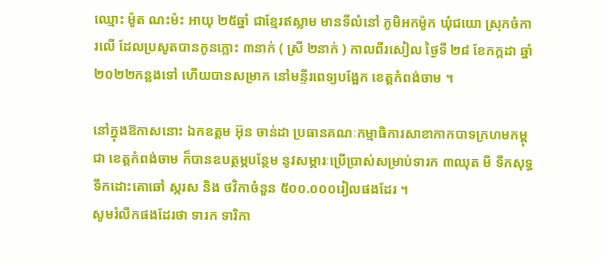ឈ្មោះ ម៉ូត ណះម៉ះ អាយុ ២៥ឆ្នាំ ជាខ្មែរឥស្លាម មានទីលំនៅ ភូមិអកម៉ូក ឃុំជយោ ស្រុកចំការលើ ដែលប្រសូតបានកូនភ្លោះ ៣នាក់ ( ស្រី ២នាក់ ) កាលពីរសៀល ថ្ងៃទី ២៨ ខែកក្កដា ឆ្នាំ២០២២កន្លងទៅ ហើយបានសម្រាក នៅមន្ទីរពេទ្យបង្អែក ខេត្តកំពង់ចាម ។

នៅក្នុងឱកាសនោះ ឯកឧត្តម អ៊ុន ចាន់ដា ប្រធានគណៈកម្មាធិការសាខាកាកបាទក្រហមកម្ពុជា ខេត្តកំពង់ចាម ក៏បានឧបត្ថម្ភបន្ថែម នូវសម្ភារៈប្រើប្រាស់សម្រាប់ទារក ៣ឈុត មី ទឹកសុទ្ធ ទឹកដោះគោឆៅ ស្ករស និង ថវិកាចំនួន ៥០០.០០០រៀលផងដែរ ។
សូមរំលឹកផងដែរថា ទារក ទារិកា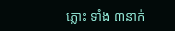ភ្លោះ ទាំង ៣នាក់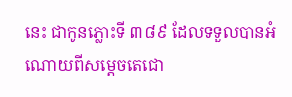នេះ ជាកូនភ្លោះទី ៣៨៩ ដែលទទួលបានអំណោយពីសម្តេចតេជោ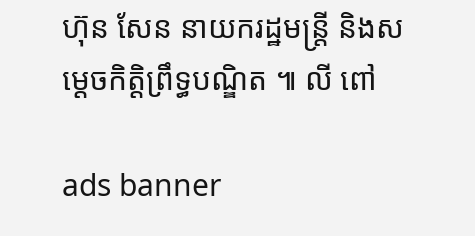ហ៊ុន សែន នាយករដ្ឋមន្ត្រី និងសម្តេចកិត្តិព្រឹទ្ធបណ្ឌិត ៕ លី ពៅ

ads banner